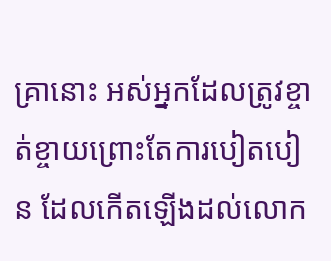គ្រានោះ អស់អ្នកដែលត្រូវខ្ចាត់ខ្ចាយព្រោះតែការបៀតបៀន ដែលកើតឡើងដល់លោក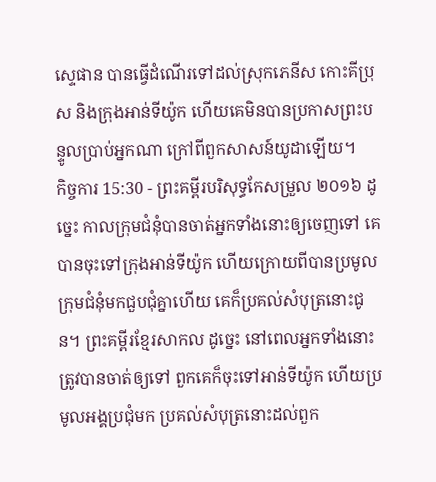ស្ទេផាន បានធ្វើដំណើរទៅដល់ស្រុកភេនីស កោះគីប្រុស និងក្រុងអាន់ទីយ៉ូក ហើយគេមិនបានប្រកាសព្រះបន្ទូលប្រាប់អ្នកណា ក្រៅពីពួកសាសន៍យូដាឡើយ។
កិច្ចការ 15:30 - ព្រះគម្ពីរបរិសុទ្ធកែសម្រួល ២០១៦ ដូច្នេះ កាលក្រុមជំនុំបានចាត់អ្នកទាំងនោះឲ្យចេញទៅ គេបានចុះទៅក្រុងអាន់ទីយ៉ូក ហើយក្រោយពីបានប្រមូលក្រុមជំនុំមកជួបជុំគ្នាហើយ គេក៏ប្រគល់សំបុត្រនោះជូន។ ព្រះគម្ពីរខ្មែរសាកល ដូច្នេះ នៅពេលអ្នកទាំងនោះត្រូវបានចាត់ឲ្យទៅ ពួកគេក៏ចុះទៅអាន់ទីយ៉ូក ហើយប្រមូលអង្គប្រជុំមក ប្រគល់សំបុត្រនោះដល់ពួក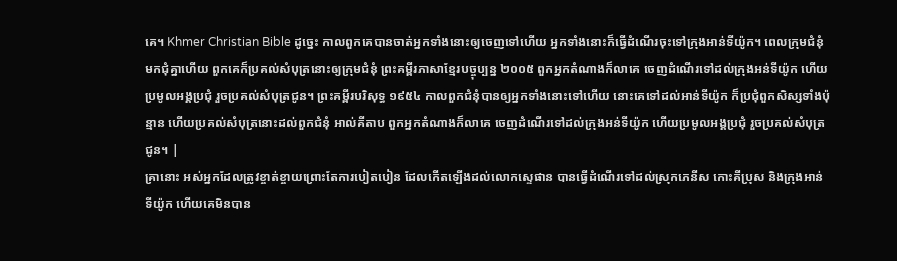គេ។ Khmer Christian Bible ដូច្នេះ កាលពួកគេបានចាត់អ្នកទាំងនោះឲ្យចេញទៅហើយ អ្នកទាំងនោះក៏ធ្វើដំណើរចុះទៅក្រុងឤន់ទីយ៉ូក។ ពេលក្រុមជំនុំមកជុំគ្នាហើយ ពួកគេក៏ប្រគល់សំបុត្រនោះឲ្យក្រុមជំនុំ ព្រះគម្ពីរភាសាខ្មែរបច្ចុប្បន្ន ២០០៥ ពួកអ្នកតំណាងក៏លាគេ ចេញដំណើរទៅដល់ក្រុងអន់ទីយ៉ូក ហើយប្រមូលអង្គប្រជុំ រួចប្រគល់សំបុត្រជូន។ ព្រះគម្ពីរបរិសុទ្ធ ១៩៥៤ កាលពួកជំនុំបានឲ្យអ្នកទាំងនោះទៅហើយ នោះគេទៅដល់អាន់ទីយ៉ូក ក៏ប្រជុំពួកសិស្សទាំងប៉ុន្មាន ហើយប្រគល់សំបុត្រនោះដល់ពួកជំនុំ អាល់គីតាប ពួកអ្នកតំណាងក៏លាគេ ចេញដំណើរទៅដល់ក្រុងអន់ទីយ៉ូក ហើយប្រមូលអង្គប្រជុំ រួចប្រគល់សំបុត្រជូន។ |
គ្រានោះ អស់អ្នកដែលត្រូវខ្ចាត់ខ្ចាយព្រោះតែការបៀតបៀន ដែលកើតឡើងដល់លោកស្ទេផាន បានធ្វើដំណើរទៅដល់ស្រុកភេនីស កោះគីប្រុស និងក្រុងអាន់ទីយ៉ូក ហើយគេមិនបាន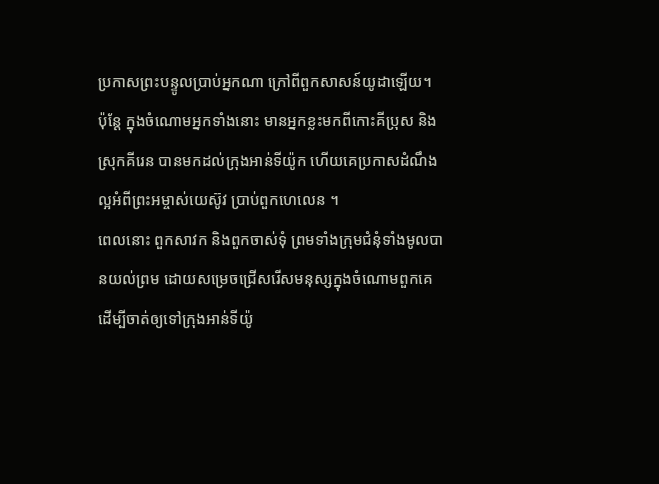ប្រកាសព្រះបន្ទូលប្រាប់អ្នកណា ក្រៅពីពួកសាសន៍យូដាឡើយ។
ប៉ុន្ដែ ក្នុងចំណោមអ្នកទាំងនោះ មានអ្នកខ្លះមកពីកោះគីប្រុស និងស្រុកគីរេន បានមកដល់ក្រុងអាន់ទីយ៉ូក ហើយគេប្រកាសដំណឹងល្អអំពីព្រះអម្ចាស់យេស៊ូវ ប្រាប់ពួកហេលេន ។
ពេលនោះ ពួកសាវក និងពួកចាស់ទុំ ព្រមទាំងក្រុមជំនុំទាំងមូលបានយល់ព្រម ដោយសម្រេចជ្រើសរើសមនុស្សក្នុងចំណោមពួកគេ ដើម្បីចាត់ឲ្យទៅក្រុងអាន់ទីយ៉ូ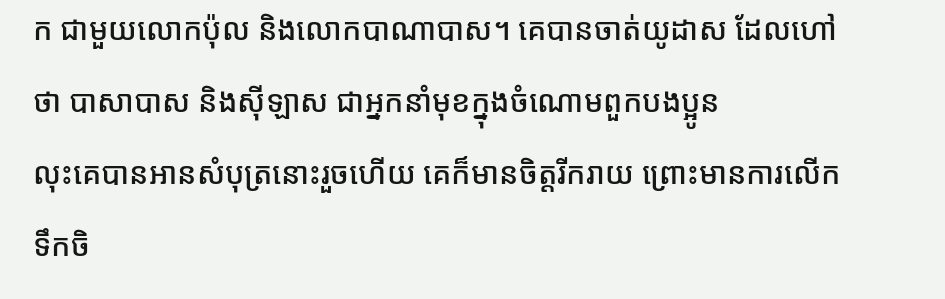ក ជាមួយលោកប៉ុល និងលោកបាណាបាស។ គេបានចាត់យូដាស ដែលហៅថា បាសាបាស និងស៊ីឡាស ជាអ្នកនាំមុខក្នុងចំណោមពួកបងប្អូន
លុះគេបានអានសំបុត្រនោះរួចហើយ គេក៏មានចិត្តរីករាយ ព្រោះមានការលើកទឹកចិ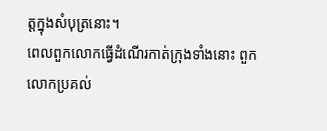ត្តក្នុងសំបុត្រនោះ។
ពេលពួកលោកធ្វើដំណើរកាត់ក្រុងទាំងនោះ ពួកលោកប្រគល់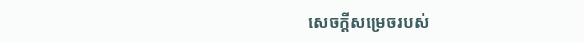សេចក្ដីសម្រេចរបស់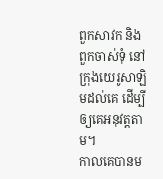ពួកសាវក និងពួកចាស់ទុំ នៅក្រុងយេរូសាឡិមដល់គេ ដើម្បីឲ្យគេអនុវត្តតាម។
កាលគេបានម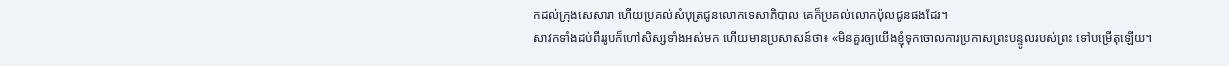កដល់ក្រុងសេសារា ហើយប្រគល់សំបុត្រជូនលោកទេសាភិបាល គេក៏ប្រគល់លោកប៉ុលជូនផងដែរ។
សាវកទាំងដប់ពីររូបក៏ហៅសិស្សទាំងអស់មក ហើយមានប្រសាសន៍ថា៖ «មិនគួរឲ្យយើងខ្ញុំទុកចោលការប្រកាសព្រះបន្ទូលរបស់ព្រះ ទៅបម្រើតុឡើយ។